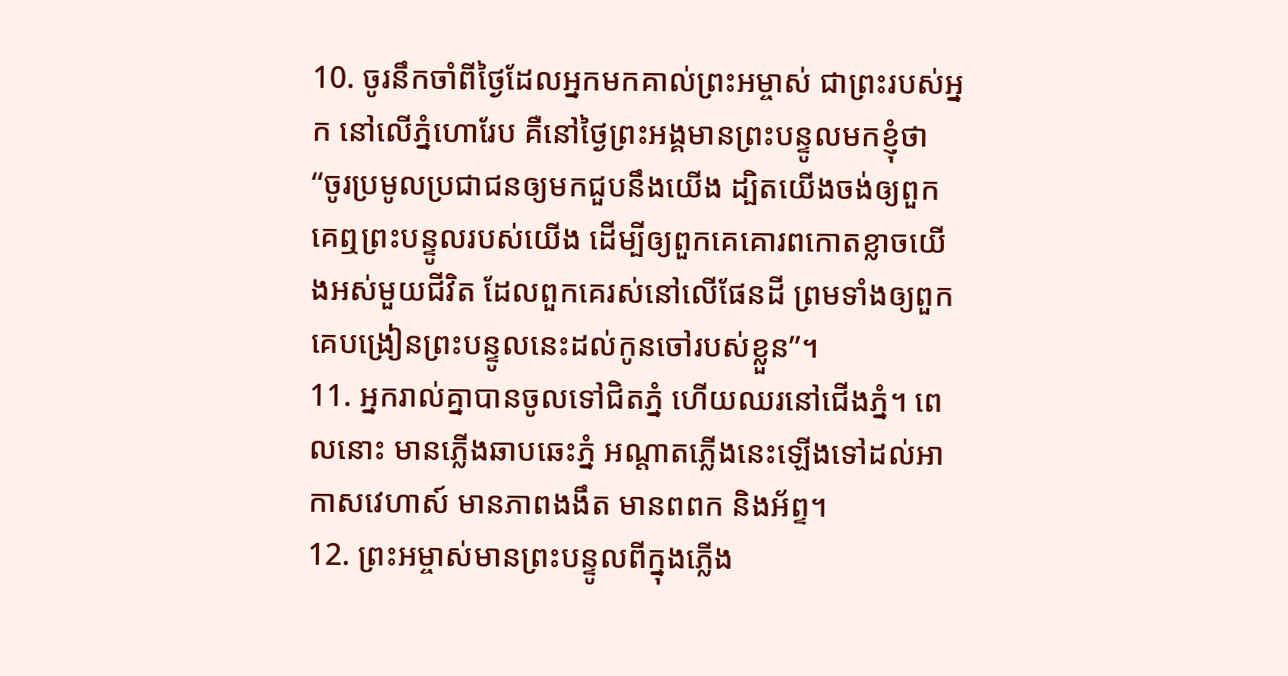10. ចូរនឹកចាំពីថ្ងៃដែលអ្នកមកគាល់ព្រះអម្ចាស់ ជាព្រះរបស់អ្នក នៅលើភ្នំហោរែប គឺនៅថ្ងៃព្រះអង្គមានព្រះបន្ទូលមកខ្ញុំថា “ចូរប្រមូលប្រជាជនឲ្យមកជួបនឹងយើង ដ្បិតយើងចង់ឲ្យពួកគេឮព្រះបន្ទូលរបស់យើង ដើម្បីឲ្យពួកគេគោរពកោតខ្លាចយើងអស់មួយជីវិត ដែលពួកគេរស់នៅលើផែនដី ព្រមទាំងឲ្យពួកគេបង្រៀនព្រះបន្ទូលនេះដល់កូនចៅរបស់ខ្លួន”។
11. អ្នករាល់គ្នាបានចូលទៅជិតភ្នំ ហើយឈរនៅជើងភ្នំ។ ពេលនោះ មានភ្លើងឆាបឆេះភ្នំ អណ្ដាតភ្លើងនេះឡើងទៅដល់អាកាសវេហាស៍ មានភាពងងឹត មានពពក និងអ័ព្ទ។
12. ព្រះអម្ចាស់មានព្រះបន្ទូលពីក្នុងភ្លើង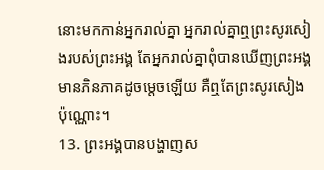នោះមកកាន់អ្នករាល់គ្នា អ្នករាល់គ្នាឮព្រះសូរសៀងរបស់ព្រះអង្គ តែអ្នករាល់គ្នាពុំបានឃើញព្រះអង្គមានភិនភាគដូចម្ដេចឡើយ គឺឮតែព្រះសូរសៀងប៉ុណ្ណោះ។
13. ព្រះអង្គបានបង្ហាញស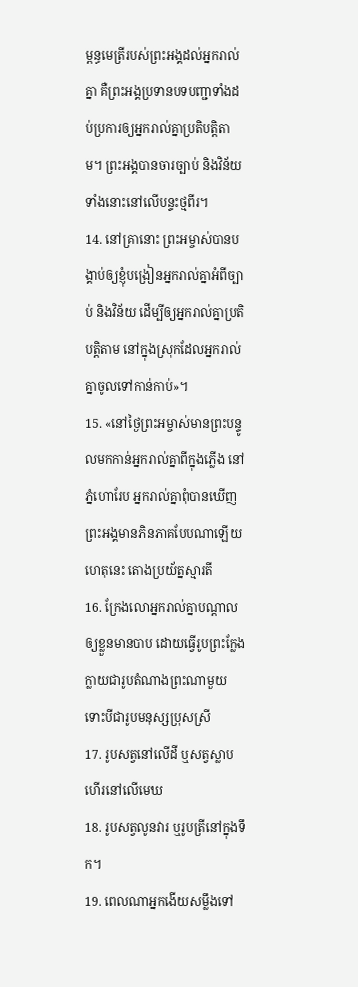ម្ពន្ធមេត្រីរបស់ព្រះអង្គដល់អ្នករាល់គ្នា គឺព្រះអង្គប្រទានបទបញ្ជាទាំងដប់ប្រការឲ្យអ្នករាល់គ្នាប្រតិបត្តិតាម។ ព្រះអង្គបានចារច្បាប់ និងវិន័យទាំងនោះនៅលើបន្ទះថ្មពីរ។
14. នៅគ្រានោះ ព្រះអម្ចាស់បានបង្គាប់ឲ្យខ្ញុំបង្រៀនអ្នករាល់គ្នាអំពីច្បាប់ និងវិន័យ ដើម្បីឲ្យអ្នករាល់គ្នាប្រតិបត្តិតាម នៅក្នុងស្រុកដែលអ្នករាល់គ្នាចូលទៅកាន់កាប់»។
15. «នៅថ្ងៃព្រះអម្ចាស់មានព្រះបន្ទូលមកកាន់អ្នករាល់គ្នាពីក្នុងភ្លើង នៅភ្នំហោរែប អ្នករាល់គ្នាពុំបានឃើញព្រះអង្គមានភិនភាគបែបណាឡើយ ហេតុនេះ តោងប្រយ័ត្នស្មារតី
16. ក្រែងលោអ្នករាល់គ្នាបណ្ដាលឲ្យខ្លួនមានបាប ដោយធ្វើរូបព្រះក្លែងក្លាយជារូបតំណាងព្រះណាមួយ ទោះបីជារូបមនុស្សប្រុសស្រី
17. រូបសត្វនៅលើដី ឬសត្វស្លាបហើរនៅលើមេឃ
18. រូបសត្វលូនវារ ឬរូបត្រីនៅក្នុងទឹក។
19. ពេលណាអ្នកងើយសម្លឹងទៅ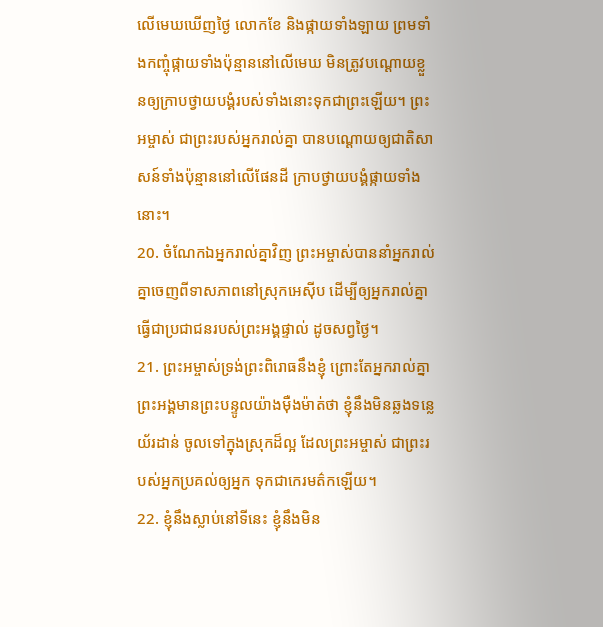លើមេឃឃើញថ្ងៃ លោកខែ និងផ្កាយទាំងឡាយ ព្រមទាំងកញ្ចុំផ្កាយទាំងប៉ុន្មាននៅលើមេឃ មិនត្រូវបណ្ដោយខ្លួនឲ្យក្រាបថ្វាយបង្គំរបស់ទាំងនោះទុកជាព្រះឡើយ។ ព្រះអម្ចាស់ ជាព្រះរបស់អ្នករាល់គ្នា បានបណ្ដោយឲ្យជាតិសាសន៍ទាំងប៉ុន្មាននៅលើផែនដី ក្រាបថ្វាយបង្គំផ្កាយទាំងនោះ។
20. ចំណែកឯអ្នករាល់គ្នាវិញ ព្រះអម្ចាស់បាននាំអ្នករាល់គ្នាចេញពីទាសភាពនៅស្រុកអេស៊ីប ដើម្បីឲ្យអ្នករាល់គ្នាធ្វើជាប្រជាជនរបស់ព្រះអង្គផ្ទាល់ ដូចសព្វថ្ងៃ។
21. ព្រះអម្ចាស់ទ្រង់ព្រះពិរោធនឹងខ្ញុំ ព្រោះតែអ្នករាល់គ្នា ព្រះអង្គមានព្រះបន្ទូលយ៉ាងម៉ឺងម៉ាត់ថា ខ្ញុំនឹងមិនឆ្លងទន្លេយ័រដាន់ ចូលទៅក្នុងស្រុកដ៏ល្អ ដែលព្រះអម្ចាស់ ជាព្រះរបស់អ្នកប្រគល់ឲ្យអ្នក ទុកជាកេរមត៌កឡើយ។
22. ខ្ញុំនឹងស្លាប់នៅទីនេះ ខ្ញុំនឹងមិន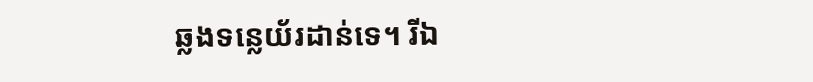ឆ្លងទន្លេយ័រដាន់ទេ។ រីឯ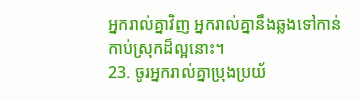អ្នករាល់គ្នាវិញ អ្នករាល់គ្នានឹងឆ្លងទៅកាន់កាប់ស្រុកដ៏ល្អនោះ។
23. ចូរអ្នករាល់គ្នាប្រុងប្រយ័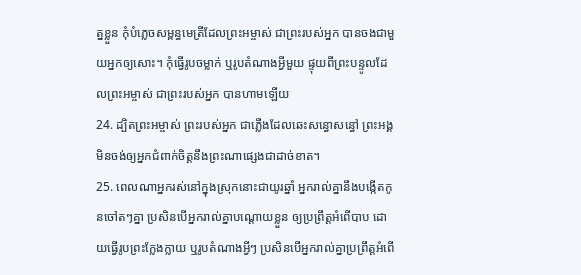ត្នខ្លួន កុំបំភ្លេចសម្ពន្ធមេត្រីដែលព្រះអម្ចាស់ ជាព្រះរបស់អ្នក បានចងជាមួយអ្នកឲ្យសោះ។ កុំធ្វើរូបចម្លាក់ ឬរូបតំណាងអ្វីមួយ ផ្ទុយពីព្រះបន្ទូលដែលព្រះអម្ចាស់ ជាព្រះរបស់អ្នក បានហាមឡើយ
24. ដ្បិតព្រះអម្ចាស់ ព្រះរបស់អ្នក ជាភ្លើងដែលឆេះសន្ធោសន្ធៅ ព្រះអង្គមិនចង់ឲ្យអ្នកជំពាក់ចិត្តនឹងព្រះណាផ្សេងជាដាច់ខាត។
25. ពេលណាអ្នករស់នៅក្នុងស្រុកនោះជាយូរឆ្នាំ អ្នករាល់គ្នានឹងបង្កើតកូនចៅតៗគ្នា ប្រសិនបើអ្នករាល់គ្នាបណ្ដោយខ្លួន ឲ្យប្រព្រឹត្តអំពើបាប ដោយធ្វើរូបព្រះក្លែងក្លាយ ឬរូបតំណាងអ្វីៗ ប្រសិនបើអ្នករាល់គ្នាប្រព្រឹត្តអំពើ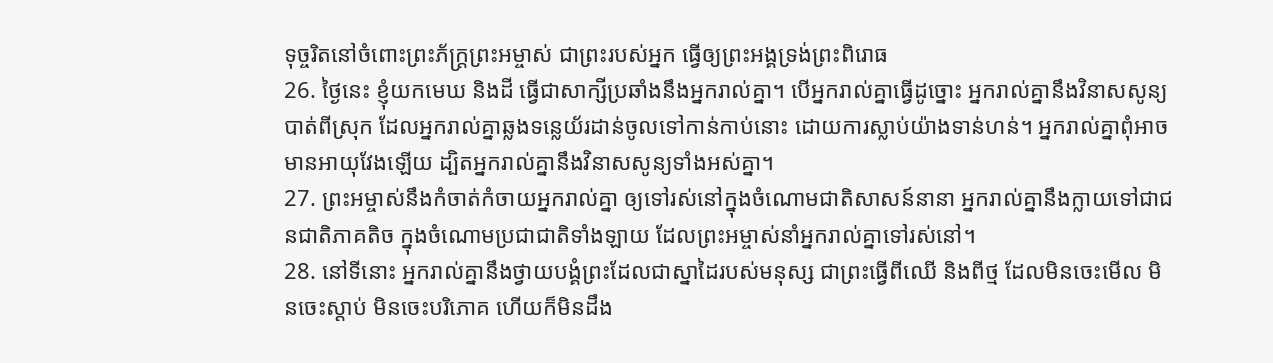ទុច្ចរិតនៅចំពោះព្រះភ័ក្ត្រព្រះអម្ចាស់ ជាព្រះរបស់អ្នក ធ្វើឲ្យព្រះអង្គទ្រង់ព្រះពិរោធ
26. ថ្ងៃនេះ ខ្ញុំយកមេឃ និងដី ធ្វើជាសាក្សីប្រឆាំងនឹងអ្នករាល់គ្នា។ បើអ្នករាល់គ្នាធ្វើដូច្នោះ អ្នករាល់គ្នានឹងវិនាសសូន្យបាត់ពីស្រុក ដែលអ្នករាល់គ្នាឆ្លងទន្លេយ័រដាន់ចូលទៅកាន់កាប់នោះ ដោយការស្លាប់យ៉ាងទាន់ហន់។ អ្នករាល់គ្នាពុំអាចមានអាយុវែងឡើយ ដ្បិតអ្នករាល់គ្នានឹងវិនាសសូន្យទាំងអស់គ្នា។
27. ព្រះអម្ចាស់នឹងកំចាត់កំចាយអ្នករាល់គ្នា ឲ្យទៅរស់នៅក្នុងចំណោមជាតិសាសន៍នានា អ្នករាល់គ្នានឹងក្លាយទៅជាជនជាតិភាគតិច ក្នុងចំណោមប្រជាជាតិទាំងឡាយ ដែលព្រះអម្ចាស់នាំអ្នករាល់គ្នាទៅរស់នៅ។
28. នៅទីនោះ អ្នករាល់គ្នានឹងថ្វាយបង្គំព្រះដែលជាស្នាដៃរបស់មនុស្ស ជាព្រះធ្វើពីឈើ និងពីថ្ម ដែលមិនចេះមើល មិនចេះស្ដាប់ មិនចេះបរិភោគ ហើយក៏មិនដឹង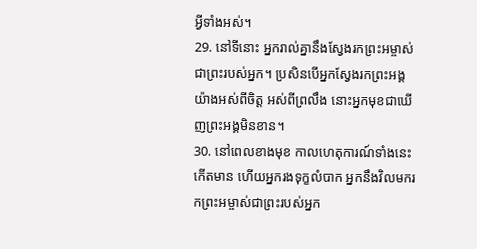អ្វីទាំងអស់។
29. នៅទីនោះ អ្នករាល់គ្នានឹងស្វែងរកព្រះអម្ចាស់ ជាព្រះរបស់អ្នក។ ប្រសិនបើអ្នកស្វែងរកព្រះអង្គយ៉ាងអស់ពីចិត្ត អស់ពីព្រលឹង នោះអ្នកមុខជាឃើញព្រះអង្គមិនខាន។
30. នៅពេលខាងមុខ កាលហេតុការណ៍ទាំងនេះកើតមាន ហើយអ្នករងទុក្ខលំបាក អ្នកនឹងវិលមករកព្រះអម្ចាស់ជាព្រះរបស់អ្នក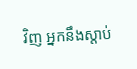វិញ អ្នកនឹងស្ដាប់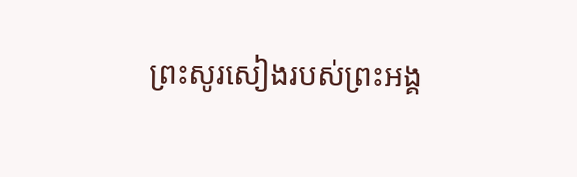ព្រះសូរសៀងរបស់ព្រះអង្គ